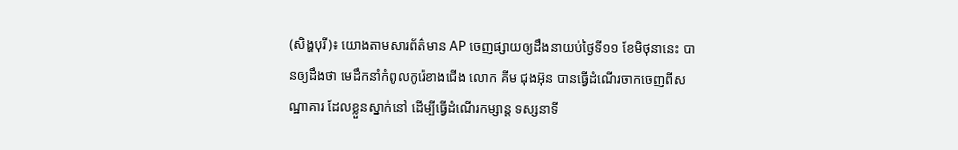(សិង្ហបុរី)៖ យោងតាមសារព័ត៌មាន AP ចេញផ្សាយឲ្យដឹងនាយប់ថ្ងៃទី១១ ខែមិថុនានេះ បានឲ្យដឹងថា មេដឹកនាំកំពូលកូរ៉េខាងជើង លោក គីម ជុងអ៊ុន បានធ្វើដំណើរចាកចេញពីសណ្ឋាគារ ដែលខ្លួនស្នាក់នៅ ដើម្បីធ្វើដំណើរកម្សាន្ត ទស្សនាទី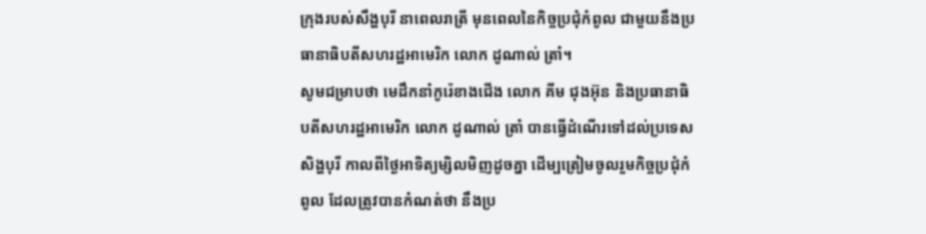ក្រុងរបស់សឹង្ហបុរី នាពេលរាត្រី មុនពេលនៃកិច្ចប្រជុំកំពូល ជាមួយនឹងប្រធានាធិបតីសហរដ្ឋអាមេរិក លោក ដូណាល់ ត្រាំ។
សូមជម្រាបថា មេដឹកនាំកូរ៉េខាងជើង លោក គីម ជុងអ៊ុន និងប្រធានាធិបតីសហរដ្ឋអាមេរិក លោក ដូណាល់ ត្រាំ បានធ្វើដំណើរទៅដល់ប្រទេសសិង្ហបុរី កាលពីថ្ងៃអាទិត្យម្សិលមិញដូចគ្នា ដើម្បត្រៀមចូលរួមកិច្ចប្រជុំកំពូល ដែលត្រូវបានកំណត់ថា នឹងប្រ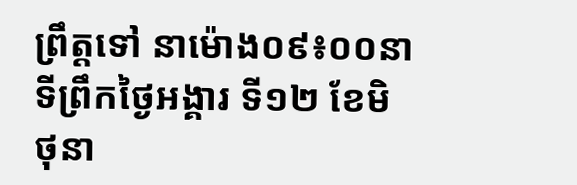ព្រឹត្តទៅ នាម៉ោង០៩៖០០នាទីព្រឹកថ្ងៃអង្គារ ទី១២ ខែមិថុនា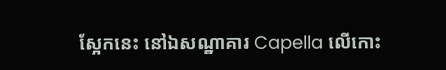ស្អែកនេះ នៅឯសណ្ឋាគារ Capella លើកោះ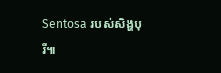Sentosa របស់សិង្ហបុរី៕